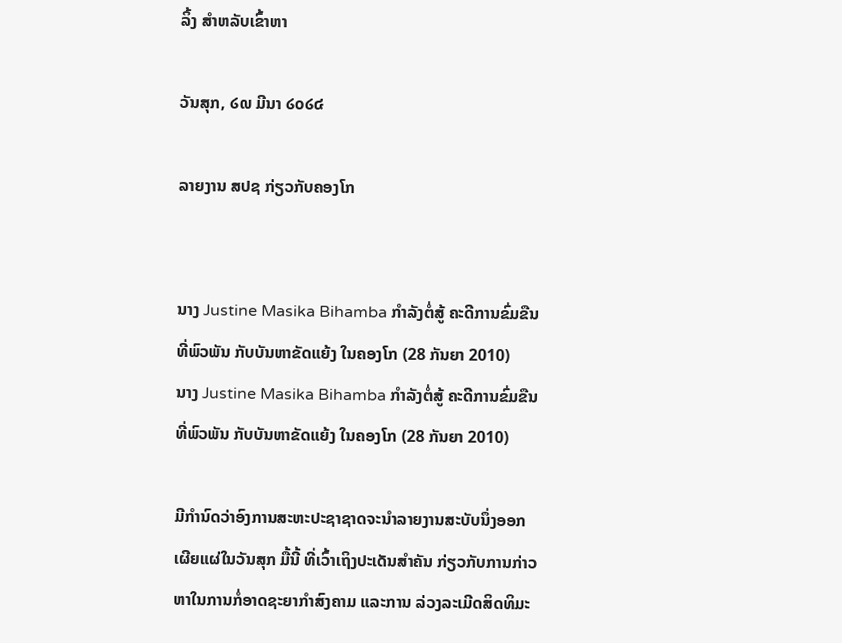ລິ້ງ ສຳຫລັບເຂົ້າຫາ

ວັນສຸກ, ໒໙ ມີນາ ໒໐໒໔

ລາຍງານ ສປຊ ກ່ຽວກັບຄອງໂກ


ນາງ Justine Masika Bihamba ກຳລັງຕໍ່ສູ້ ຄະດີການຂົ່ມຂືນ ທີ່ພົວພັນ ກັບບັນຫາຂັດແຍ້ງ ໃນຄອງໂກ (28 ກັນຍາ 2010)
ນາງ Justine Masika Bihamba ກຳລັງຕໍ່ສູ້ ຄະດີການຂົ່ມຂືນ ທີ່ພົວພັນ ກັບບັນຫາຂັດແຍ້ງ ໃນຄອງໂກ (28 ກັນຍາ 2010)

ມີກຳນົດວ່າອົງການສະຫະປະຊາຊາດຈະນຳລາຍງານສະບັບນຶ່ງອອກເຜີຍແຜ່ໃນວັນສຸກ ມື້ນີ້ ທີ່ເວົ້າເຖິງປະເດັນສຳຄັນ ກ່ຽວກັບການກ່າວຫາໃນການກໍ່ອາດຊະຍາກຳສົງຄາມ ແລະການ ລ່ວງລະເມີດສິດທິມະ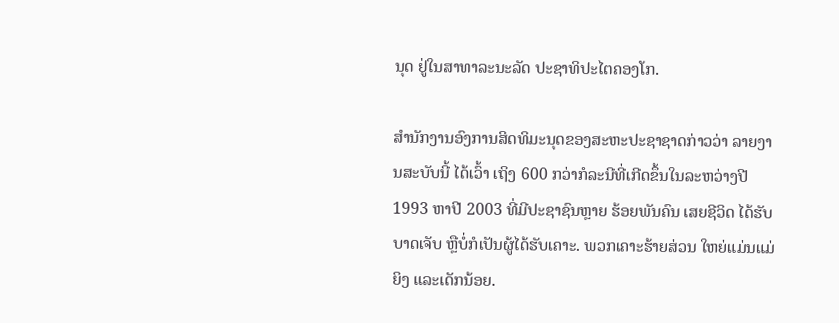ນຸດ ຢູ່ໃນສາທາລະນະລັດ ປະຊາທິປະໄຕຄອງໂກ.

ສຳນັກງານອົງການສິດທິມະນຸດຂອງສະຫະປະຊາຊາດກ່າວວ່າ ລາຍງານສະບັບນີ້ ໄດ້ເວົ້າ ເຖິງ 600 ກວ່າກໍລະນີທີ່ເກີດຂຶ້ນໃນລະຫວ່າງປີ 1993 ຫາປີ 2003 ທີ່ມີປະຊາຊົນຫຼາຍ ຮ້ອຍພັນຄົນ ເສຍຊີວິດ ໄດ້ຮັບບາດເຈັບ ຫຼືບໍ່ກໍເປັນຜູ້ໄດ້ຮັບເຄາະ. ພວກເຄາະຮ້າຍສ່ວນ ໃຫຍ່ແມ່ນແມ່ຍິງ ແລະເດັກນ້ອຍ.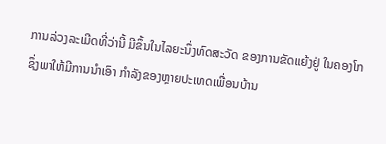ການລ່ວງລະເມີດທີ່ວ່ານີ້ ມີຂຶ້ນໃນໄລຍະນຶ່ງທົດສະວັດ ຂອງການຂັດແຍ້ງຢູ່ ໃນຄອງໂກ ຊຶ່ງພາໃຫ້ມີການນຳເອົາ ກຳລັງຂອງຫຼາຍປະເທດເພື່ອນບ້ານ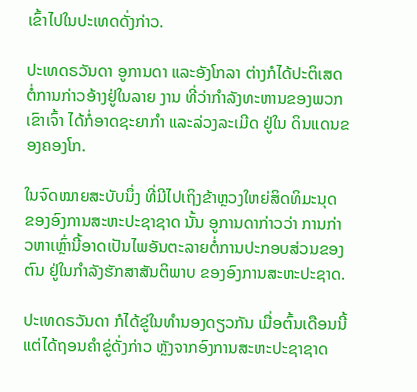ເຂົ້າໄປໃນປະເທດດັ່ງກ່າວ.

ປະເທດຣວັນດາ ອູການດາ ແລະອັງໂກລາ ຕ່າງກໍໄດ້ປະຕິເສດ ຕໍ່ການກ່າວອ້າງຢູ່ໃນລາຍ ງານ ທີ່ວ່າກຳລັງທະຫານຂອງພວກເຂົາເຈົ້າ ໄດ້ກໍ່ອາດຊະຍາກຳ ແລະລ່ວງລະເມີດ ຢູ່ໃນ ດິນແດນຂອງຄອງໂກ.

ໃນຈົດໝາຍສະບັບນຶ່ງ ທີ່ມີໄປເຖິງຂ້າຫຼວງໃຫຍ່ສິດທິມະນຸດ ຂອງອົງການສະຫະປະຊາຊາດ ນັ້ນ ອູການດາກ່າວວ່າ ການກ່າວຫາເຫຼົ່ານີ້ອາດເປັນໄພອັນຕະລາຍຕໍ່ການປະກອບສ່ວນຂອງ ຕົນ ຢູ່ໃນກຳລັງຮັກສາສັນຕິພາບ ຂອງອົງການສະຫະປະຊາດ.

ປະເທດຣວັນດາ ກໍໄດ້ຂູ່ໃນທຳນອງດຽວກັນ ເມື່ອຕົ້ນເດືອນນີ້ ແຕ່ໄດ້ຖອນຄຳຂູ່ດັ່ງກ່າວ ຫຼັງຈາກອົງການສະຫະປະຊາຊາດ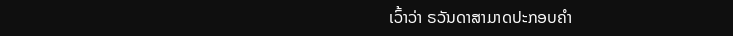ເວົ້າວ່າ ຣວັນດາສາມາດປະກອບຄຳ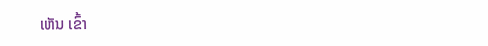ເຫັນ ເຂົ້າ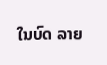ໃນບົດ ລາຍ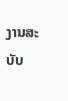ງານສະບັບ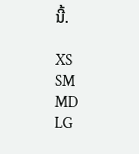ນີ້.

XS
SM
MD
LG